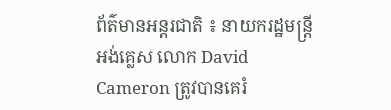ព័ត៌មានអន្តរជាតិ ៖ នាយករដ្ឋមន្រ្តី អង់គ្លេស លោក David Cameron ត្រូវបានគេរំ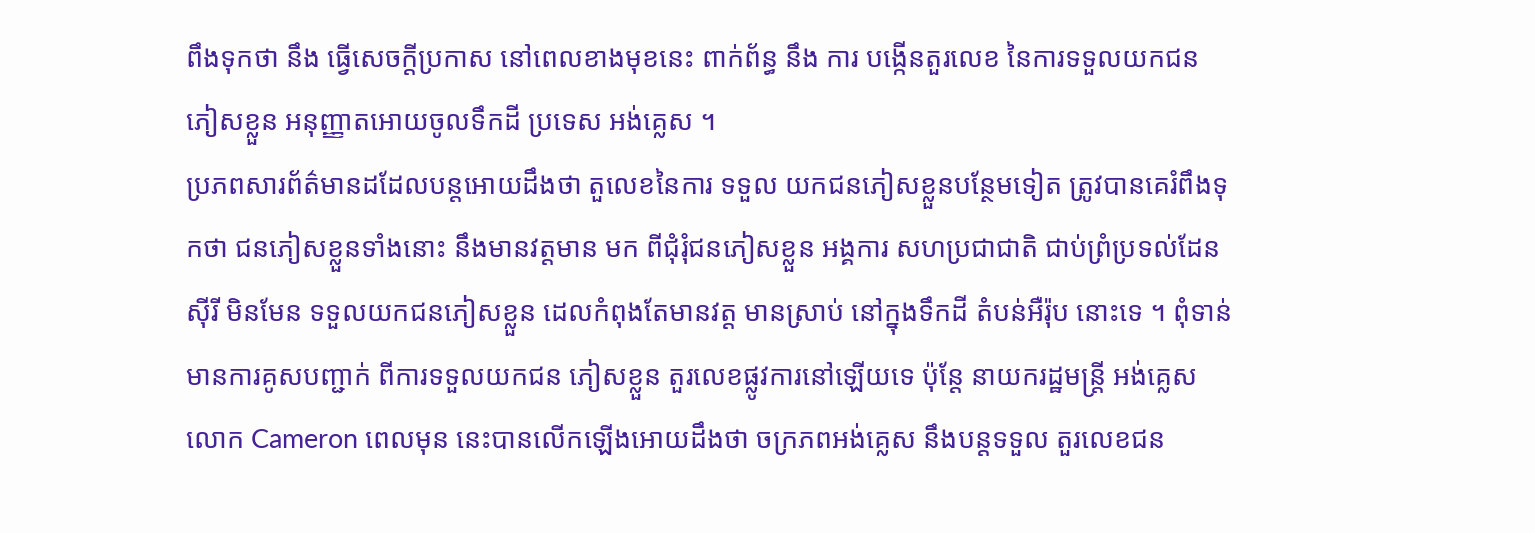ពឹងទុកថា នឹង ធ្វើសេចក្តីប្រកាស នៅពេលខាងមុខនេះ ពាក់ព័ន្ធ នឹង ការ បង្កើនតួរលេខ នៃការទទួលយកជន ភៀសខ្លួន អនុញ្ញាតអោយចូលទឹកដី ប្រទេស អង់គ្លេស ។
ប្រភពសារព័ត៌មានដដែលបន្តអោយដឹងថា តួលេខនៃការ ទទួល យកជនភៀសខ្លួនបន្ថែមទៀត ត្រូវបានគេរំពឹងទុកថា ជនភៀសខ្លួនទាំងនោះ នឹងមានវត្តមាន មក ពីជុំរុំជនភៀសខ្លួន អង្គការ សហប្រជាជាតិ ជាប់ព្រំប្រទល់ដែន ស៊ីរី មិនមែន ទទួលយកជនភៀសខ្លួន ដេលកំពុងតែមានវត្ត មានស្រាប់ នៅក្នុងទឹកដី តំបន់អឺរ៉ុប នោះទេ ។ ពុំទាន់មានការគូសបញ្ជាក់ ពីការទទួលយកជន ភៀសខ្លួន តួរលេខផ្លូវការនៅឡើយទេ ប៉ុន្តែ នាយករដ្ឋមន្រ្តី អង់គ្លេស លោក Cameron ពេលមុន នេះបានលើកឡើងអោយដឹងថា ចក្រភពអង់គ្លេស នឹងបន្តទទួល តួរលេខជន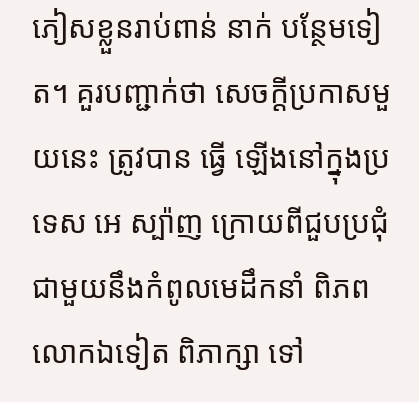ភៀសខ្លួនរាប់ពាន់ នាក់ បន្ថែមទៀត។ គួរបញ្ជាក់ថា សេចក្តីប្រកាសមួយនេះ ត្រូវបាន ធ្វើ ឡើងនៅក្នុងប្រទេស អេ ស្ប៉ាញ ក្រោយពីជួបប្រជុំជាមួយនឹងកំពូលមេដឹកនាំ ពិភពលោកឯទៀត ពិភាក្សា ទៅ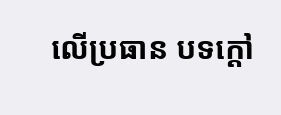លើប្រធាន បទក្តៅ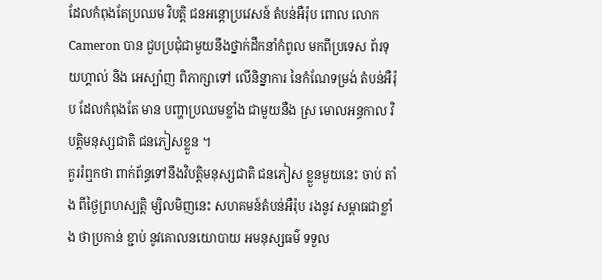ដែលកំពុងតែប្រឈម វិបត្តិ ជនអន្តោប្រវេសន៍ តំបន់អឺរ៉ុប ពោល លោក Cameron បាន ជួបប្រជុំជាមួយនឹងថ្នាក់ដឹកនាំកំពូល មកពីប្រទេស ព័រទុយហ្គាល់ និង អេស្ប៉ាញ ពិភាក្សាទៅ លើនិន្នាការ នៃកំណែទម្រង់ តំបន់អឺរ៉ុប ដែលកំពុងតែ មាន បញ្ហាប្រឈមខ្លាំង ជាមួយនឺង ស្រ មោលអន្ធកាល វិបត្តិមនុស្សជាតិ ជនភៀសខ្លួន ។
គួររំឮកថា ពាក់ព័ន្ធទៅនឹងវិបត្តិមនុស្សជាតិ ជនភៀស ខ្លួនមួយនេះ ចាប់ តាំង ពីថ្ងៃព្រហស្បត្តិ ម្សិលមិញនេះ សហគមន៍តំបន់អឺរ៉ុប រងនូវ សម្ពាធជាខ្លាំង ថាប្រកាន់ ខ្ជាប់ នូវគោលនយោបាយ អមនុស្សធម៌ ទទួល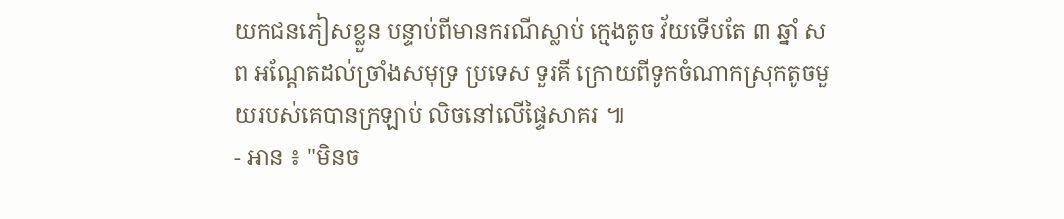យកជនភៀសខ្លួន បន្ទាប់ពីមានករណីស្លាប់ ក្មេងតូច វ័យទើបតែ ៣ ឆ្នាំ សព អណ្តែតដល់ច្រាំងសមុទ្រ ប្រទេស ទួរគី ក្រោយពីទូកចំណាកស្រុកតូចមួយរបស់គេបានក្រឡាប់ លិចនៅលើផ្ទៃសាគរ ៕
- អាន ៖ "មិនច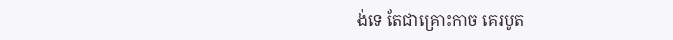ង់ទេ តែជាគ្រោះកាច គេរបូត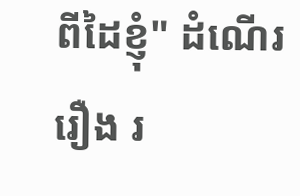ពីដៃខ្ញុំ" ដំណើររឿង រ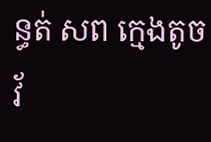ន្ធត់ សព ក្មេងតូច វ័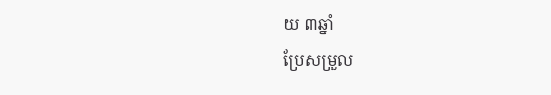យ ៣ឆ្នាំ
ប្រែសម្រួល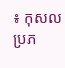៖ កុសល
ប្រភ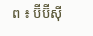ព ៖ ប៊ីប៊ីស៊ី